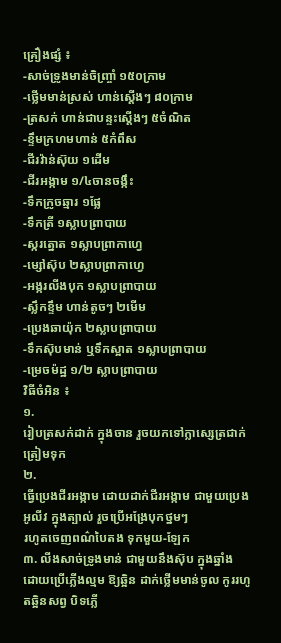គ្រឿងផ្សំ ៖
-សាច់ទ្រូងមាន់ចិញ្ច្រាំ ១៥០ក្រាម
-ថ្លើមមាន់ស្រស់ ហាន់ស្តើងៗ ៨០ក្រាម
-ត្រសក់ ហាន់ជាបន្ទះស្តើងៗ ៥ចំណិត
-ខ្ទឹមក្រហមហាន់ ៥កំពឹស
-ជីរវ៉ាន់ស៊ុយ ១ដើម
-ជីរអង្កាម ១/៤ចានចង្កឹះ
-ទឹកក្រូចឆ្មារ ១ផ្លែ
-ទឹកត្រី ១ស្លាបព្រាបាយ
-ស្ករត្នោត ១ស្លាបព្រាកាហ្វេ
-ម្សៅស៊ុប ២ស្លាបព្រាកាហ្វេ
-អង្ករលីងបុក ១ស្លាបព្រាបាយ
-ស្លឹកខ្ទឹម ហាន់តូចៗ ២មើម
-ប្រេងឆាយ៉ុក ២ស្លាបព្រាបាយ
-ទឹកស៊ុបមាន់ ឬទឹកស្អាត ១ស្លាបព្រាបាយ
-ម្រេចម៉ដ្ឋ ១/២ ស្លាបព្រាបាយ
វិធីចំអិន ៖
១.
រៀបត្រសក់ដាក់ ក្នុងចាន រួចយកទៅក្លាស្សេត្រជាក់ ត្រៀមទុក
២.
ធ្វើប្រេងជីរអង្កាម ដោយដាក់ជីរអង្កាម ជាមួយប្រេងអូលីវ ក្នុងត្បាល់ រួចប្រើអង្រែបុកថ្នមៗ
រហូតចេញពណ៌បៃតង ទុកមួយ-ឡែក
៣. លីងសាច់ទ្រូងមាន់ ជាមួយនឹងស៊ុប ក្នុងឆ្នាំង
ដោយប្រើភ្លើងល្មម ឱ្យឆ្អិន ដាក់ថ្លើមមាន់ចូល កូររហូតឆ្អិនសព្វ បិទភ្លើ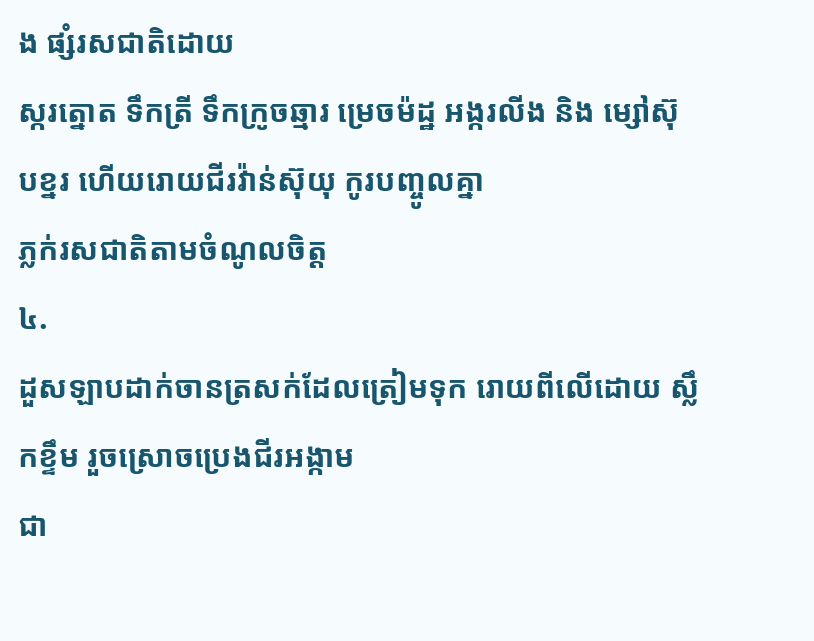ង ផ្សំរសជាតិដោយ
ស្ករត្នោត ទឹកត្រី ទឹកក្រូចឆ្មារ ម្រេចម៉ដ្ឋ អង្ករលីង និង ម្សៅស៊ុបខ្នរ ហើយរោយជីរវ៉ាន់ស៊ុយុ កូរបញ្ចូលគ្នា
ភ្លក់រសជាតិតាមចំណូលចិត្ត
៤.
ដួសឡាបដាក់ចានត្រសក់ដែលត្រៀមទុក រោយពីលើដោយ ស្លឹកខ្ទឹម រួចស្រោចប្រេងជីរអង្កាម
ជា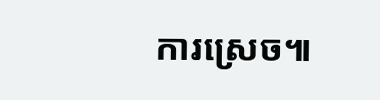ការស្រេច៕